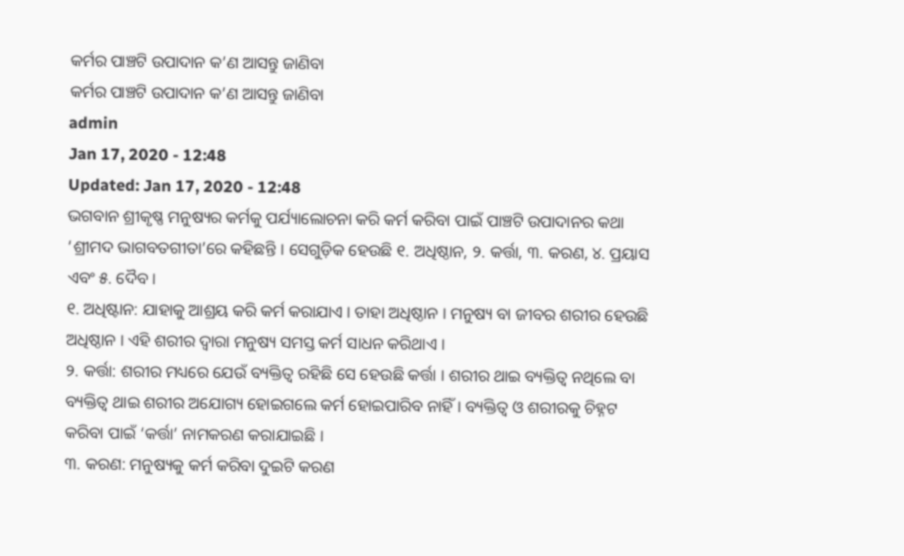କର୍ମର ପାଞ୍ଚଟି ଉପାଦାନ କ’ଣ ଆସନ୍ତୁ ଜାଣିବା
କର୍ମର ପାଞ୍ଚଟି ଉପାଦାନ କ’ଣ ଆସନ୍ତୁ ଜାଣିବା
admin
Jan 17, 2020 - 12:48
Updated: Jan 17, 2020 - 12:48
ଭଗବାନ ଶ୍ରୀକୃଷ୍ଣ ମନୁଷ୍ୟର କର୍ମକୁ ପର୍ଯ୍ୟାଲୋଚନା କରି କର୍ମ କରିବା ପାଇଁ ପାଞ୍ଚଟି ଉପାଦାନର କଥା ‘ଶ୍ରୀମଦ ଭାଗବତଗୀତା’ରେ କହିଛନ୍ତି । ସେଗୁଡ଼ିକ ହେଉଛି ୧. ଅଧିଷ୍ଠାନ, ୨. କର୍ତ୍ତା, ୩. କରଣ, ୪. ପ୍ରୟାସ ଏବଂ ୫. ଦୈବ ।
୧. ଅଧିଷ୍ଟାନ: ଯାହାକୁ ଆଶ୍ରୟ କରି କର୍ମ କରାଯାଏ । ତାହା ଅଧିଷ୍ଠାନ । ମନୁଷ୍ୟ ବା ଜୀବର ଶରୀର ହେଉଛି ଅଧିଷ୍ଠାନ । ଏହି ଶରୀର ଦ୍ୱାରା ମନୁଷ୍ୟ ସମସ୍ତ କର୍ମ ସାଧନ କରିଥାଏ ।
୨. କର୍ତ୍ତା: ଶରୀର ମଧ୍ୟରେ ଯେଉଁ ବ୍ୟକ୍ତିତ୍ୱ ରହିଛି ସେ ହେଉଛି କର୍ତ୍ତା । ଶରୀର ଥାଇ ବ୍ୟକ୍ତିତ୍ୱ ନଥିଲେ ବା ବ୍ୟକ୍ତିତ୍ୱ ଥାଇ ଶରୀର ଅଯୋଗ୍ୟ ହୋଇଗଲେ କର୍ମ ହୋଇପାରିବ ନାହିଁ । ବ୍ୟକ୍ତିତ୍ୱ ଓ ଶରୀରକୁ ଚିହ୍ନଟ କରିବା ପାଇଁ ‘କର୍ତ୍ତା’ ନାମକରଣ କରାଯାଇଛି ।
୩. କରଣ: ମନୁଷ୍ୟକୁ କର୍ମ କରିବା ଦୁଇଟି କରଣ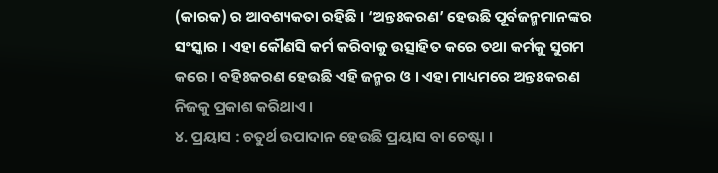(କାରକ) ର ଆବଶ୍ୟକତା ରହିଛି । ‘ଅନ୍ତଃକରଣ’ ହେଉଛି ପୂର୍ବଜନ୍ମମାନଙ୍କର ସଂସ୍କାର । ଏହା କୌଣସି କର୍ମ କରିବାକୁ ଉତ୍ସାହିତ କରେ ତଥା କର୍ମକୁ ସୁଗମ କରେ । ବହିଃକରଣ ହେଉଛି ଏହି ଜନ୍ମର ଓ । ଏହା ମାଧ୍ୟମରେ ଅନ୍ତଃକରଣ ନିଜକୁ ପ୍ରକାଶ କରିଥାଏ ।
୪. ପ୍ରୟାସ : ଚତୁର୍ଥ ଉପାଦାନ ହେଉଛି ପ୍ରୟାସ ବା ଚେଷ୍ଟା ।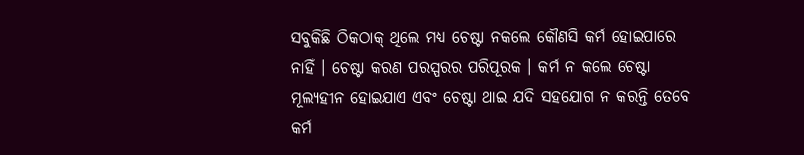ସବୁକିଛି ଠିକଠାକ୍ ଥିଲେ ମଧ୍ୟ ଚେଷ୍ଟା ନକଲେ କୌଣସି କର୍ମ ହୋଇପାରେ ନାହିଁ । ଚେଷ୍ଟା କରଣ ପରସ୍ପରର ପରିପୂରକ । କର୍ମ ନ କଲେ ଚେଷ୍ଟା ମୂଲ୍ୟହୀନ ହୋଇଯାଏ ଏବଂ ଚେଷ୍ଟା ଥାଇ ଯଦି ସହଯୋଗ ନ କରନ୍ତି ତେବେ କର୍ମ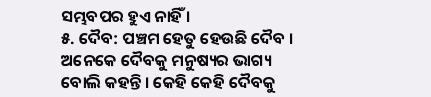ସମ୍ଭବପର ହୁଏ ନାହିଁ ।
୫. ଦୈବ: ପଞ୍ଚମ ହେତୁ ହେଉଛି ଦୈବ । ଅନେକେ ଦୈବକୁ ମନୁଷ୍ୟର ଭାଗ୍ୟ ବୋଲି କହନ୍ତି । କେହି କେହି ଦୈବକୁ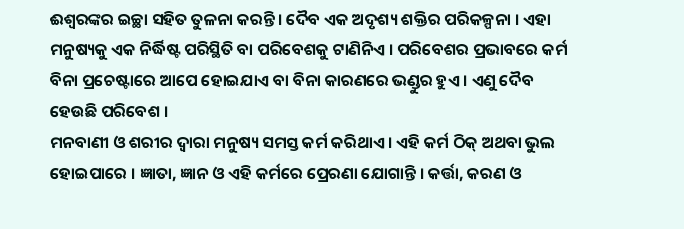ଈଶ୍ୱରଙ୍କର ଇଚ୍ଛା ସହିତ ତୁଳନା କରନ୍ତି । ଦୈବ ଏକ ଅଦୃଶ୍ୟ ଶକ୍ତିର ପରିକଳ୍ପନା । ଏହା ମନୁଷ୍ୟକୁ ଏକ ନିର୍ଦ୍ଧିଷ୍ଟ ପରିସ୍ଥିତି ବା ପରିବେଶକୁ ଟାଣିନିଏ । ପରିବେଶର ପ୍ରଭାବରେ କର୍ମ ବିନା ପ୍ରଚେଷ୍ଟାରେ ଆପେ ହୋଇଯାଏ ବା ବିନା କାରଣରେ ଭଣ୍ଡୁର ହୁଏ । ଏଣୁ ଦୈବ ହେଉଛି ପରିବେଶ ।
ମନବାଣୀ ଓ ଶରୀର ଦ୍ୱାରା ମନୁଷ୍ୟ ସମସ୍ତ କର୍ମ କରିଥାଏ । ଏହି କର୍ମ ଠିକ୍ ଅଥବା ଭୁଲ ହୋଇପାରେ । ଜ୍ଞାତା, ଜ୍ଞାନ ଓ ଏହି କର୍ମରେ ପ୍ରେରଣା ଯୋଗାନ୍ତି । କର୍ତ୍ତା, କରଣ ଓ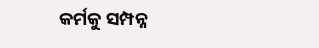କର୍ମକୁ ସମ୍ପନ୍ନ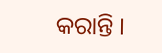କରାନ୍ତି ।